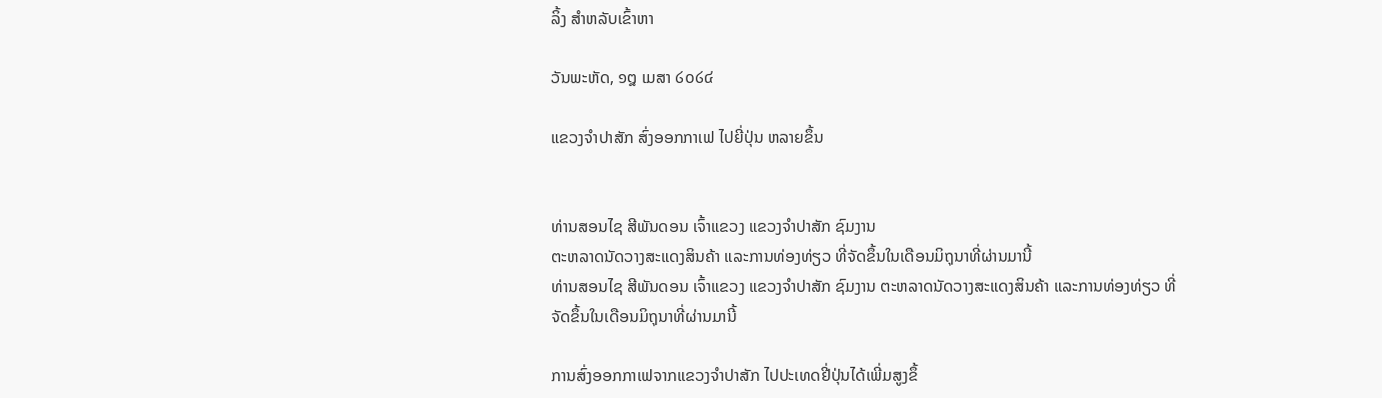ລິ້ງ ສຳຫລັບເຂົ້າຫາ

ວັນພະຫັດ, ໑໘ ເມສາ ໒໐໒໔

ແຂວງຈໍາປາສັກ ສົ່ງອອກກາເຟ ໄປຍີ່ປຸ່ນ ຫລາຍຂຶ້ນ


ທ່ານສອນໄຊ ສີພັນດອນ ເຈົ້າແຂວງ ແຂວງຈໍາປາສັກ ຊົມງານ
ຕະຫລາດນັດວາງສະແດງສິນຄ້າ ແລະການທ່ອງທ່ຽວ ທີ່ຈັດຂຶ້ນໃນເດືອນມິຖຸນາທີ່ຜ່ານມານີ້
ທ່ານສອນໄຊ ສີພັນດອນ ເຈົ້າແຂວງ ແຂວງຈໍາປາສັກ ຊົມງານ ຕະຫລາດນັດວາງສະແດງສິນຄ້າ ແລະການທ່ອງທ່ຽວ ທີ່ຈັດຂຶ້ນໃນເດືອນມິຖຸນາທີ່ຜ່ານມານີ້

ການສົ່ງອອກກາເຟຈາກແຂວງຈໍາປາສັກ ໄປປະເທດຢີ່ປຸ່ນໄດ້ເພີ່ມສູງຂຶ້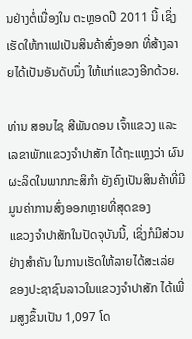ນຢ່າງຕໍ່ເນື່ອງໃນ ຕະຫຼອດປີ 2011 ນີ້ ເຊິ່ງເຮັດໃຫ້ກາເຟເປັນສິນຄ້າສົ່ງອອກ ທີ່ສ້າງລາຍໄດ້ເປັນອັນດັບນຶ່ງ ໃຫ້ແກ່ແຂວງອີກດ້ວຍ.

ທ່ານ ສອນໄຊ ສີພັນດອນ ເຈົ້າແຂວງ ແລະເລຂາພັກແຂວງຈໍາປາສັກ ໄດ້ຖະແຫຼງວ່າ ຜົນຜະລິດໃນພາກກະສິກໍາ ຍັງຄົງເປັນສິນຄ້າທີ່ມີມູນຄ່າການສົ່ງອອກຫຼາຍທີ່ສຸດຂອງ
ແຂວງຈໍາປາສັກໃນປັດຈຸບັນນີ້, ເຊິ່ງກໍມີສ່ວນຢ່າງສໍາຄັນ ໃນການເຮັດໃຫ້ລາຍໄດ້ສະເລ່ຍ
ຂອງປະຊາຊົນລາວໃນແຂວງຈໍາປາສັກ ໄດ້ເພີ່ມສູງຂຶ້ນເປັນ 1,097 ໂດ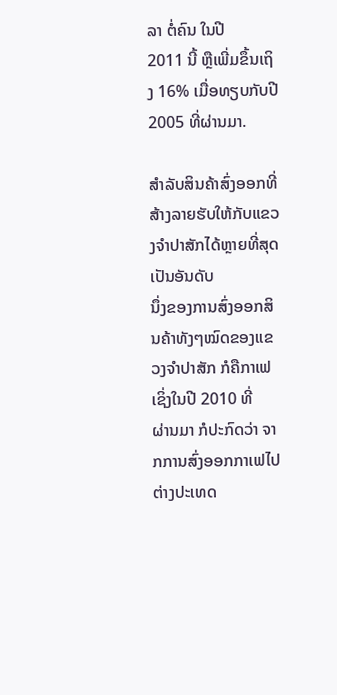ລາ ຕໍ່ຄົນ ໃນປີ
2011 ນີ້ ຫຼືເພີ່ມຂຶ້ນເຖິງ 16% ເມື່ອທຽບກັບປີ 2005 ທີ່ຜ່ານມາ.

ສໍາລັບສິນຄ້າສົ່ງອອກທີ່ສ້າງລາຍຮັບໃຫ້ກັບແຂວງຈໍາປາສັກໄດ້ຫຼາຍທີ່ສຸດ ເປັນອັນດັບ
ນຶ່ງຂອງການສົ່ງອອກສິນຄ້າທັງໆໝົດຂອງແຂວງຈໍາປາສັກ ກໍຄືກາເຟເຊິ່ງໃນປີ 2010 ທີ່
ຜ່ານມາ ກໍປະກົດວ່າ ຈາກການສົ່ງອອກກາເຟໄປຕ່າງປະເທດ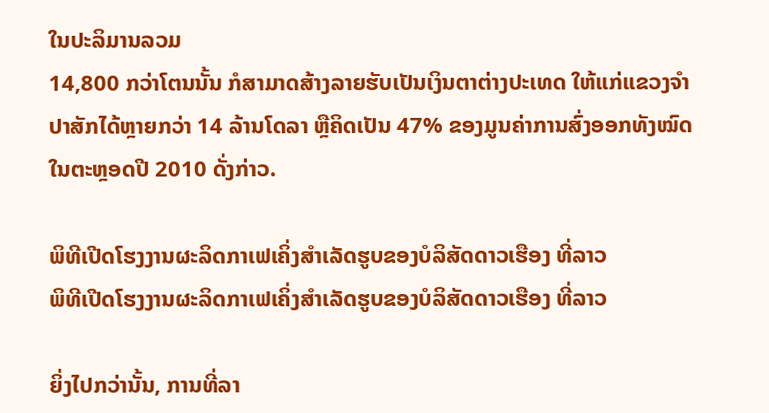ໃນປະລິມານລວມ
14,800 ກວ່າໂຕນນັ້ນ ກໍສາມາດສ້າງລາຍຮັບເປັນເງິນຕາຕ່າງປະເທດ ໃຫ້ແກ່ແຂວງຈໍາ
ປາສັກໄດ້ຫຼາຍກວ່າ 14 ລ້ານໂດລາ ຫຼືຄິດເປັນ 47% ຂອງມູນຄ່າການສົ່ງອອກທັງໝົດ
ໃນຕະຫຼອດປີ 2010 ດັ່ງກ່າວ.

ພິທີເປີດໂຮງງານຜະລິດກາເຟເຄິ່ງສໍາເລັດຮູບຂອງບໍລິສັດດາວເຮືອງ ທີ່ລາວ
ພິທີເປີດໂຮງງານຜະລິດກາເຟເຄິ່ງສໍາເລັດຮູບຂອງບໍລິສັດດາວເຮືອງ ທີ່ລາວ

ຍິ່ງໄປກວ່ານັ້ນ, ການທີ່ລາ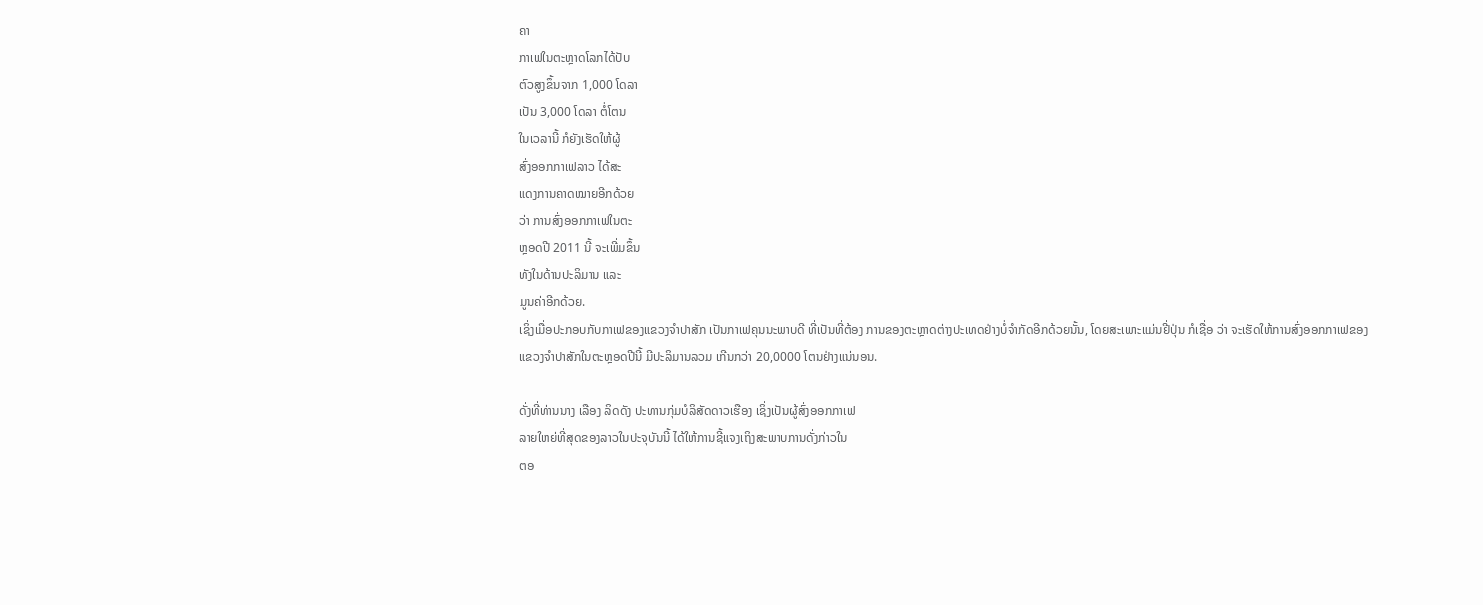ຄາ
ກາເຟໃນຕະຫຼາດໂລກໄດ້ປັບ
ຕົວສູງຂຶ້ນຈາກ 1,000 ໂດລາ
ເປັນ 3,000 ໂດລາ ຕໍ່ໂຕນ
ໃນເວລານີ້ ກໍຍັງເຮັດໃຫ້ຜູ້
ສົ່ງອອກກາເຟລາວ ໄດ້ສະ
ແດງການຄາດໝາຍອີກດ້ວຍ
ວ່າ ການສົ່ງອອກກາເຟໃນຕະ
ຫຼອດປີ 2011 ນີ້ ຈະເພີ່ມຂຶ້ນ
ທັງໃນດ້ານປະລິມານ ແລະ
ມູນຄ່າອີກດ້ວຍ.
ເຊິ່ງເມື່ອປະກອບກັບກາເຟຂອງແຂວງຈໍາປາສັກ ເປັນກາເຟຄຸນນະພາບດີ ທີ່ເປັນທີ່ຕ້ອງ ການຂອງຕະຫຼາດຕ່າງປະເທດຢ່າງບໍ່ຈໍາກັດອີກດ້ວຍນັ້ນ, ໂດຍສະເພາະແມ່ນຢີ່ປຸ່ນ ກໍເຊື່ອ ວ່າ ຈະເຮັດໃຫ້ການສົ່ງອອກກາເຟຂອງແຂວງຈໍາປາສັກໃນຕະຫຼອດປີນີ້ ມີປະລິມານລວມ ເກີນກວ່າ 20,0000 ໂຕນຢ່າງແນ່ນອນ.

ດັ່ງທີ່ທ່ານນາງ ເລືອງ ລິດດັງ ປະທານກຸ່ມບໍລິສັດດາວເຮືອງ ເຊິ່ງເປັນຜູ້ສົ່ງອອກກາເຟ
ລາຍໃຫຍ່ທີ່ສຸດຂອງລາວໃນປະຈຸບັນນີ້ ໄດ້ໃຫ້ການຊີ້ແຈງເຖິງສະພາບການດັ່ງກ່າວໃນ
ຕອ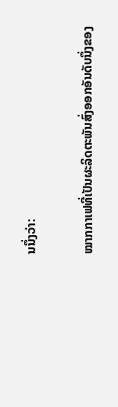ນນຶ່ງວ່າ:

ໝາກກາເຟທີ່ເປັນຜະລິດຕະພັນສົ່ງອອກອັນດັບນຶ່ງຂອງ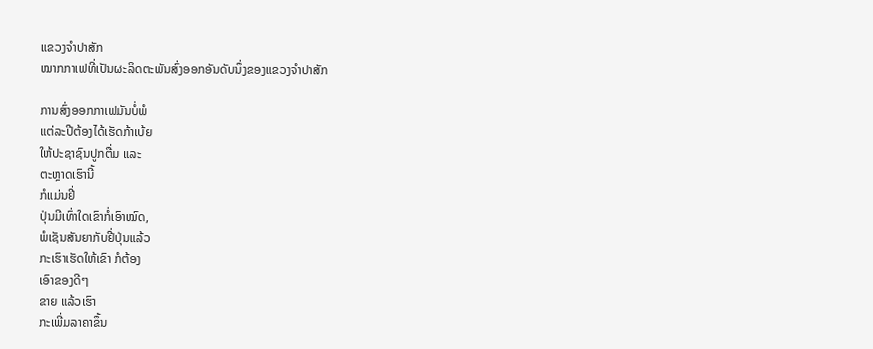ແຂວງຈໍາປາສັກ
ໝາກກາເຟທີ່ເປັນຜະລິດຕະພັນສົ່ງອອກອັນດັບນຶ່ງຂອງແຂວງຈໍາປາສັກ

ການສົ່ງອອກກາເຟມັນບໍ່ພໍ
ແຕ່ລະປີຕ້ອງໄດ້ເຮັດກ້າເບ້ຍ
ໃຫ້ປະຊາຊົນປູກຕື່ມ ແລະ
ຕະຫຼາດເຮົານີ້
ກໍແມ່ນຢີ່
ປຸ່ນມີເທົ່າໃດເຂົາກໍ່ເອົາໝົດ,
ພໍເຊັນສັນຍາກັບຢີ່ປຸ່ນແລ້ວ
ກະເຮົາເຮັດໃຫ້ເຂົາ ກໍຕ້ອງ
ເອົາຂອງດີໆ
ຂາຍ ແລ້ວເຮົາ
ກະເພີ່ມລາຄາຂຶ້ນ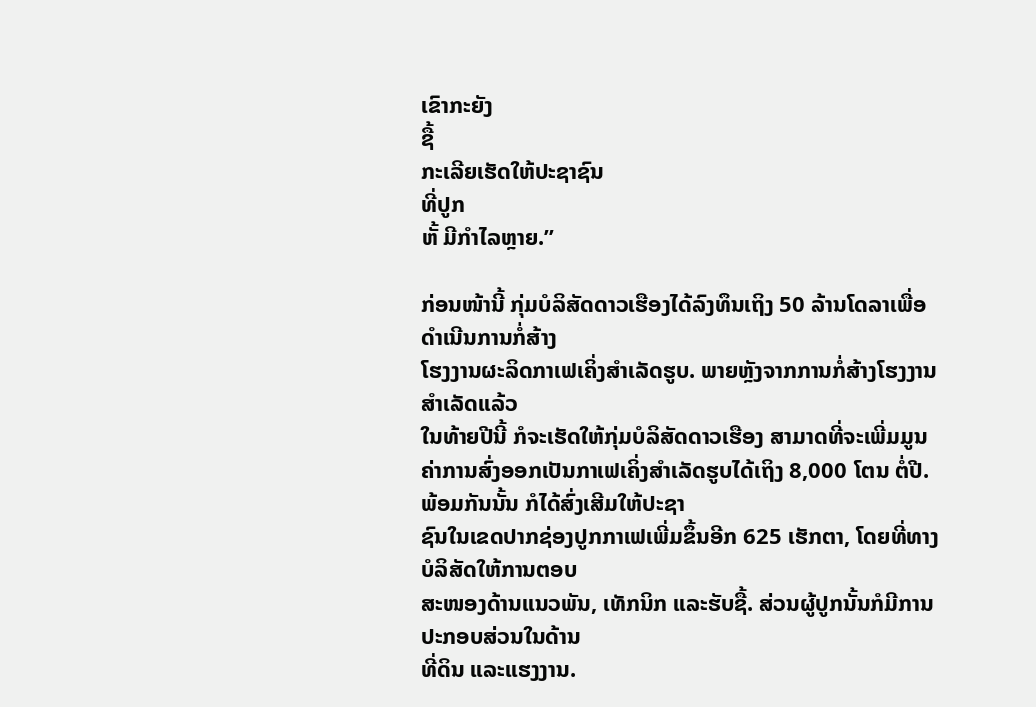ເຂົາກະຍັງ
ຊື້
ກະເລີຍເຮັດໃຫ້ປະຊາຊົນ
ທີ່ປູກ
ຫັ້ ມີກໍາໄລຫຼາຍ.”

ກ່ອນໜ້ານີ້ ກຸ່ມບໍລິສັດດາວເຮືອງໄດ້ລົງທຶນເຖິງ 50 ລ້ານໂດລາເພື່ອດໍາເນີນການກໍ່ສ້າງ
ໂຮງງານຜະລິດກາເຟເຄິ່ງສໍາເລັດຮູບ. ພາຍຫຼັງຈາກການກໍ່ສ້າງໂຮງງານສໍາເລັດແລ້ວ
ໃນທ້າຍປີນີ້ ກໍຈະເຮັດໃຫ້ກຸ່ມບໍລິສັດດາວເຮືອງ ສາມາດທີ່ຈະເພີ່ມມູນຄ່າການສົ່ງອອກເປັນກາເຟເຄິ່ງສໍາເລັດຮູບໄດ້ເຖິງ 8,000 ໂຕນ ຕໍ່ປີ. ພ້ອມກັນນັ້ນ ກໍໄດ້ສົ່ງເສີມໃຫ້ປະຊາ
ຊົນໃນເຂດປາກຊ່ອງປູກກາເຟເພີ່ມຂຶ້ນອີກ 625 ເຮັກຕາ, ໂດຍທີ່ທາງບໍລິສັດໃຫ້ການຕອບ
ສະໜອງດ້ານແນວພັນ, ເທັກນິກ ແລະຮັບຊື້. ສ່ວນຜູ້ປູກນັ້ນກໍມີການປະກອບສ່ວນໃນດ້ານ
ທີ່ດິນ ແລະແຮງງານ.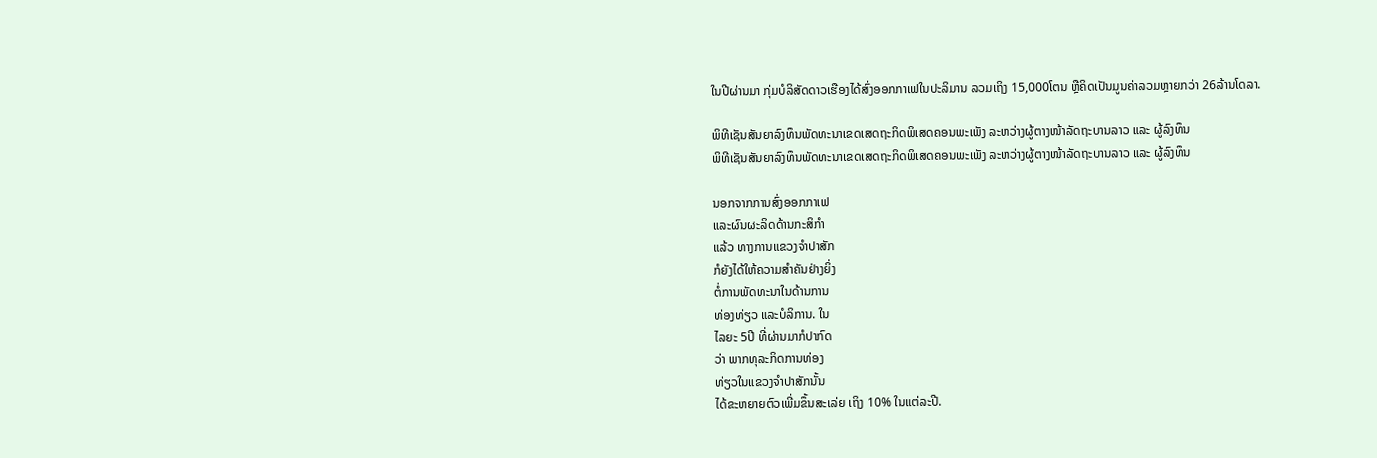ໃນປີຜ່ານມາ ກຸ່ມບໍລິສັດດາວເຮືອງໄດ້ສົ່ງອອກກາເຟໃນປະລິມານ ລວມເຖິງ 15,000ໂຕນ ຫຼືຄິດເປັນມູນຄ່າລວມຫຼາຍກວ່າ 26ລ້ານໂດລາ.

ພິທີເຊັນສັນຍາລົງທຶນພັດທະນາເຂດເສດຖະກິດພິເສດຄອນພະເພັງ ລະຫວ່າງຜູ້ຕາງໜ້າລັດຖະບານລາວ ແລະ ຜູ້ລົງທຶນ
ພິທີເຊັນສັນຍາລົງທຶນພັດທະນາເຂດເສດຖະກິດພິເສດຄອນພະເພັງ ລະຫວ່າງຜູ້ຕາງໜ້າລັດຖະບານລາວ ແລະ ຜູ້ລົງທຶນ

ນອກຈາກການສົ່ງອອກກາເຟ
ແລະຜົນຜະລິດດ້ານກະສິກໍາ
ແລ້ວ ທາງການແຂວງຈໍາປາສັກ
ກໍຍັງໄດ້ໃຫ້ຄວາມສໍາຄັນຢ່າງຍິ່ງ
ຕໍ່ການພັດທະນາໃນດ້ານການ
ທ່ອງທ່ຽວ ແລະບໍລິການ. ໃນ
ໄລຍະ 5ປີ ທີ່ຜ່ານມາກໍປາກົດ
ວ່າ ພາກທຸລະກິດການທ່ອງ
ທ່ຽວໃນແຂວງຈໍາປາສັກນັ້ນ
ໄດ້ຂະຫຍາຍຕົວເພີ່ມຂຶ້ນສະເລ່ຍ ເຖິງ 10% ໃນແຕ່ລະປີ.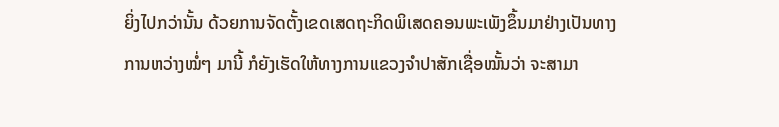ຍິ່ງໄປກວ່ານັ້ນ ດ້ວຍການຈັດຕັ້ງເຂດເສດຖະກິດພິເສດຄອນພະເພັງຂຶ້ນມາຢ່າງເປັນທາງ
ການຫວ່າງໝໍ່ໆ ມານີ້ ກໍຍັງເຮັດໃຫ້ທາງການແຂວງຈໍາປາສັກເຊື່ອໝັ້ນວ່າ ຈະສາມາ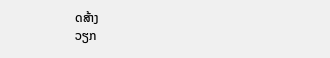ດສ້າງ
ວຽກ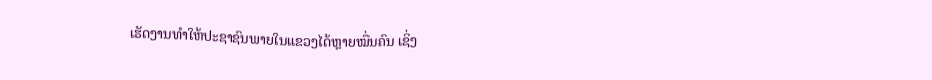ເຮັດງານທໍາໃຫ້ປະຊາຊົນພາຍໃນແຂວງໄດ້ຫຼາຍໝື່ນຄົນ ເຊິ່ງ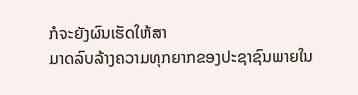ກໍຈະຍັງຜົນເຮັດໃຫ້ສາ
ມາດລົບລ້າງຄວາມທຸກຍາກຂອງປະຊາຊົນພາຍໃນ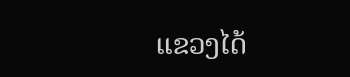ແຂວງໄດ້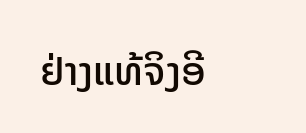ຢ່າງແທ້ຈິງອີ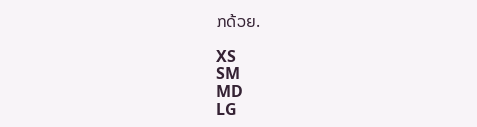ກດ້ວຍ.

XS
SM
MD
LG